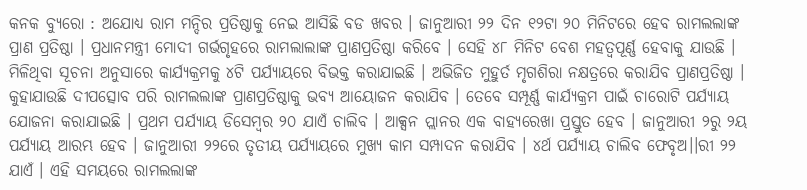କନକ ବ୍ୟୁରୋ : ଅଯୋଧ୍ୟ ରାମ ମନ୍ଦିର ପ୍ରତିଷ୍ଠାକୁ ନେଇ ଆସିଛି ବଡ ଖବର । ଜାନୁଆରୀ ୨୨ ଦିନ ୧୨ଟା ୨୦ ମିନିଟରେ ହେବ ରାମଲଲାଙ୍କ ପ୍ରାଣ ପ୍ରତିଷ୍ଠା । ପ୍ରଧାନମନ୍ତ୍ରୀ ମୋଦୀ ଗର୍ଭଗୃହରେ ରାମଲାଲାଙ୍କ ପ୍ରାଣପ୍ରତିଷ୍ଠା କରିବେ । ସେହି ୪୮ ମିନିଟ ବେଶ ମହତ୍ୱପୂର୍ଣ୍ଣ ହେବାକୁ ଯାଉଛି । ମିଳିଥିବା ସୂଚନା ଅନୁସାରେ କାର୍ଯ୍ୟକ୍ରମକୁ ୪ଟି ପର୍ଯ୍ୟାୟରେ ବିଭକ୍ତ କରାଯାଇଛି । ଅଭିଜିତ ମୁହୁର୍ତ ମୃଗଶିରା ନକ୍ଷତ୍ରରେ କରାଯିବ ପ୍ରାଣପ୍ରତିଷ୍ଠା । କୁହାଯାଉଛି ଦୀପତ୍ସୋବ ପରି ରାମଲଲାଙ୍କ ପ୍ରାଣପ୍ରତିଷ୍ଠାକୁ ଭବ୍ୟ ଆୟୋଜନ କରାଯିବ । ତେବେ ସମ୍ପୂର୍ଣ୍ଣ କାର୍ଯ୍ୟକ୍ରମ ପାଇଁ ଚାରୋଟି ପର୍ଯ୍ୟାୟ ଯୋଜନା କରାଯାଇଛି । ପ୍ରଥମ ପର୍ଯ୍ୟାୟ ଡିସେମ୍ବର ୨୦ ଯାଏଁ ଚାଲିବ । ଆକ୍ସନ ପ୍ଲାନର ଏକ ବାହ୍ୟରେଖା ପ୍ରସ୍ତୁତ ହେବ । ଜାନୁଆରୀ ୨ରୁ ୨ୟ ପର୍ଯ୍ୟାୟ ଆରମ୍ଭ ହେବ । ଜାନୁଆରୀ ୨୨ରେ ତୃତୀୟ ପର୍ଯ୍ୟାୟରେ ମୁଖ୍ୟ କାମ ସମ୍ପାଦନ କରାଯିବ । ୪ର୍ଥ ପର୍ଯ୍ୟାୟ ଚାଲିବ ଫେବୃଅ।।ରୀ ୨୨ ଯାଏଁ । ଏହି ସମୟରେ ରାମଲଲାଙ୍କ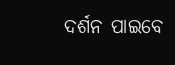ଦର୍ଶନ ପାଇବେ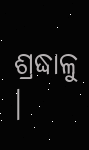ଶ୍ରଦ୍ଧାଳୁ ।